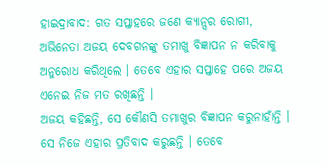ହାଇଦ୍ରାବାଦ: ଗତ ସପ୍ତାହରେ ଜଣେ କ୍ୟାନ୍ସର ରୋଗୀ, ଅଭିନେତା ଅଜୟ ଦେବଗନଙ୍କୁ ତମାଖୁ ବିଜ୍ଞାପନ ନ କରିବାକୁ ଅନୁରୋଧ କରିଥିଲେ । ତେବେ ଏହାର ସପ୍ତାହେ ପରେ ଅଜୟ ଏନେଇ ନିଜ ମତ ରଖିଛନ୍ତି ।
ଅଜୟ କହିଛନ୍ତି, ସେ କୌଣସି ତମାଖୁର ବିଜ୍ଞାପନ କରୁନାହାଁନ୍ତି । ସେ ନିଜେ ଏହାର ପ୍ରତିବାଦ କରୁଛନ୍ତି । ତେବେ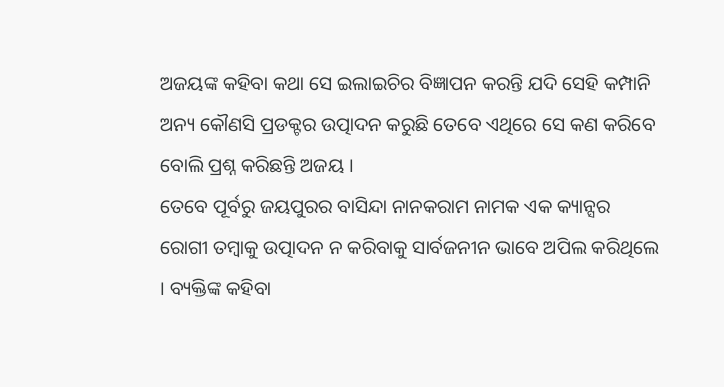ଅଜୟଙ୍କ କହିବା କଥା ସେ ଇଲାଇଚିର ବିଜ୍ଞାପନ କରନ୍ତି ଯଦି ସେହି କମ୍ପାନି ଅନ୍ୟ କୌଣସି ପ୍ରଡକ୍ଟର ଉତ୍ପାଦନ କରୁଛି ତେବେ ଏଥିରେ ସେ କଣ କରିବେ ବୋଲି ପ୍ରଶ୍ନ କରିଛନ୍ତି ଅଜୟ ।
ତେବେ ପୂର୍ବରୁ ଜୟପୁରର ବାସିନ୍ଦା ନାନକରାମ ନାମକ ଏକ କ୍ୟାନ୍ସର ରୋଗୀ ତମ୍ବାକୁ ଉତ୍ପାଦନ ନ କରିବାକୁ ସାର୍ବଜନୀନ ଭାବେ ଅପିଲ କରିଥିଲେ । ବ୍ୟକ୍ତିଙ୍କ କହିବା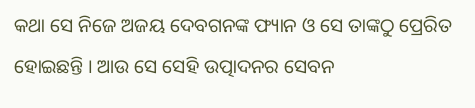କଥା ସେ ନିଜେ ଅଜୟ ଦେବଗନଙ୍କ ଫ୍ୟାନ ଓ ସେ ତାଙ୍କଠୁ ପ୍ରେରିତ ହୋଇଛନ୍ତି । ଆଉ ସେ ସେହି ଉତ୍ପାଦନର ସେବନ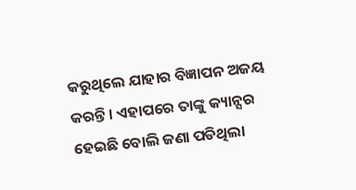କରୁଥିଲେ ଯାହାର ବିଜ୍ଞାପନ ଅଜୟ କରନ୍ତି । ଏହାପରେ ତାଙ୍କୁ କ୍ୟାନ୍ସର ହେଇଛି ବୋଲି ଜଣା ପଡିଥିଲା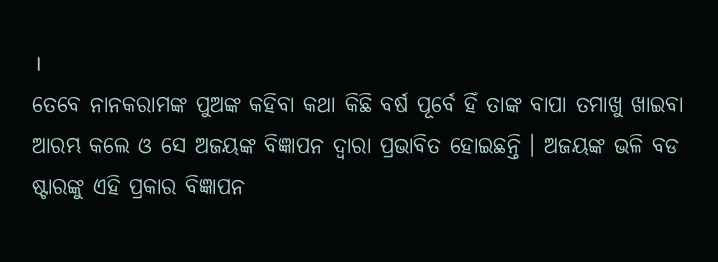।
ତେବେ ନାନକରାମଙ୍କ ପୁଅଙ୍କ କହିବା କଥା କିଛି ବର୍ଷ ପୂର୍ବେ ହିଁ ତାଙ୍କ ବାପା ତମାଖୁ ଖାଇବା ଆରମ୍ଭ କଲେ ଓ ସେ ଅଜୟଙ୍କ ବିଜ୍ଞାପନ ଦ୍ବାରା ପ୍ରଭାବିତ ହୋଇଛନ୍ତି । ଅଜୟଙ୍କ ଭଳି ବଡ ଷ୍ଟାରଙ୍କୁ ଏହି ପ୍ରକାର ବିଜ୍ଞାପନ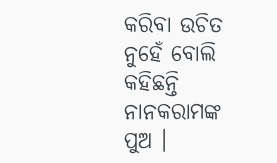କରିବା ଉଚିତ ନୁହେଁ ବୋଲି କହିଛନ୍ତି ନାନକରାମଙ୍କ ପୁଅ ।